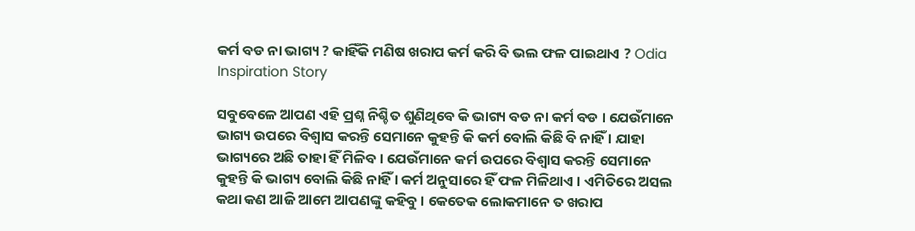କର୍ମ ବଡ ନା ଭାଗ୍ୟ ? କାହିଁକି ମଣିଷ ଖରାପ କର୍ମ କରି ବି ଭଲ ଫଳ ପାଇଥାଏ ? Odia Inspiration Story

ସବୁବେଳେ ଆପଣ ଏହି ପ୍ରଶ୍ନ ନିଶ୍ଚିତ ଶୁଣିଥିବେ କି ଭାଗ୍ୟ ବଡ ନା କର୍ମ ବଡ । ଯେଉଁମାନେ ଭାଗ୍ୟ ଉପରେ ବିଶ୍ଵାସ କରନ୍ତି ସେମାନେ କୁହନ୍ତି କି କର୍ମ ବୋଲି କିଛି ବି ନାହିଁ । ଯାହା ଭାଗ୍ୟରେ ଅଛି ତାହା ହିଁ ମିଳିବ । ଯେଉଁମାନେ କର୍ମ ଉପରେ ବିଶ୍ଵାସ କରନ୍ତି ସେମାନେ କୁହନ୍ତି କି ଭାଗ୍ୟ ବୋଲି କିଛି ନାହିଁ । କର୍ମ ଅନୁସାରେ ହିଁ ଫଳ ମିଳିଥାଏ । ଏମିତିରେ ଅସଲ କଥା କଣ ଆଜି ଆମେ ଆପଣଙ୍କୁ କହିବୁ । କେତେକ ଲୋକମାନେ ତ ଖରାପ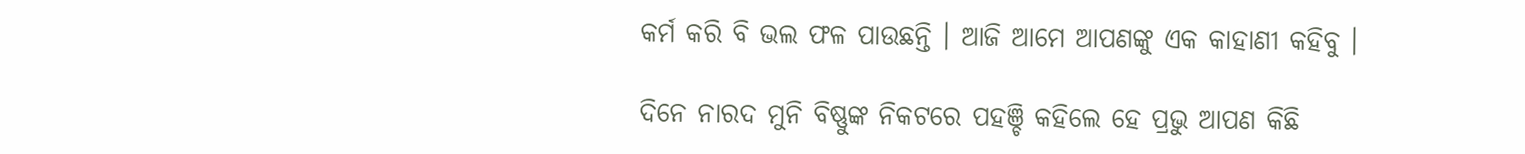କର୍ମ କରି ବି ଭଲ ଫଳ ପାଉଛନ୍ତି । ଆଜି ଆମେ ଆପଣଙ୍କୁ ଏକ କାହାଣୀ କହିବୁ ।

ଦିନେ ନାରଦ ମୁନି ବିଷ୍ଣୁଙ୍କ ନିକଟରେ ପହଞ୍ଚି କହିଲେ ହେ ପ୍ରଭୁ ଆପଣ କିଛି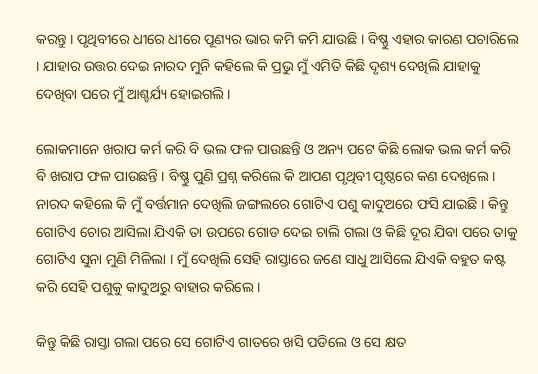କରନ୍ତୁ । ପୃଥିବୀରେ ଧୀରେ ଧୀରେ ପୂଣ୍ୟର ଭାର କମି କମି ଯାଉଛି । ବିଷ୍ଣୁ ଏହାର କାରଣ ପଚାରିଲେ । ଯାହାର ଉତ୍ତର ଦେଇ ନାରଦ ମୁନି କହିଲେ କି ପ୍ରଭୁ ମୁଁ ଏମିତି କିଛି ଦୃଶ୍ୟ ଦେଖିଲି ଯାହାକୁ ଦେଖିବା ପରେ ମୁଁ ଆଶ୍ଚର୍ଯ୍ୟ ହୋଇଗଲି ।

ଲୋକମାନେ ଖରାପ କର୍ମ କରି ବି ଭଲ ଫଳ ପାଉଛନ୍ତି ଓ ଅନ୍ୟ ପଟେ କିଛି ଲୋକ ଭଲ କର୍ମ କରି ବି ଖରାପ ଫଳ ପାଉଛନ୍ତି । ବିଷ୍ଣୁ ପୁଣି ପ୍ରଶ୍ନ କରିଲେ କି ଆପଣ ପୃଥିବୀ ପୃଷ୍ଠରେ କଣ ଦେଖିଲେ । ନାରଦ କହିଲେ କି ମୁଁ ବର୍ତ୍ତମାନ ଦେଖିଲି ଜଙ୍ଗଲରେ ଗୋଟିଏ ପଶୁ କାଦୁଅରେ ଫସି ଯାଇଛି । କିନ୍ତୁ ଗୋଟିଏ ଚୋର ଆସିଲା ଯିଏକି ତା ଉପରେ ଗୋଡ ଦେଇ ଚାଲି ଗଲା ଓ କିଛି ଦୂର ଯିବା ପରେ ତାକୁ ଗୋଟିଏ ସୁନା ମୁଣି ମିଳିଲା । ମୁଁ ଦେଖିଲି ସେହି ରାସ୍ତାରେ ଜଣେ ସାଧୁ ଆସିଲେ ଯିଏକି ବହୁତ କଷ୍ଟ କରି ସେହି ପଶୁକୁ କାଦୁଅରୁ ବାହାର କରିଲେ ।

କିନ୍ତୁ କିଛି ରାସ୍ତା ଗଲା ପରେ ସେ ଗୋଟିଏ ଗାତରେ ଖସି ପଡିଲେ ଓ ସେ କ୍ଷତ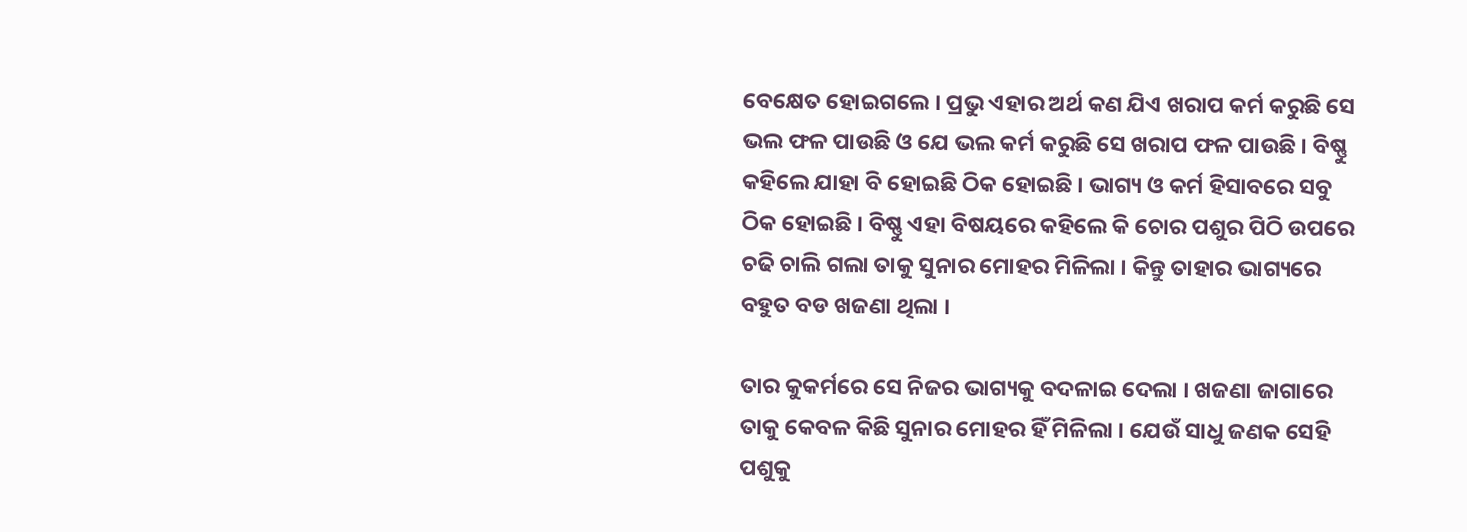ବେକ୍ଷେତ ହୋଇଗଲେ । ପ୍ରଭୁ ଏହାର ଅର୍ଥ କଣ ଯିଏ ଖରାପ କର୍ମ କରୁଛି ସେ ଭଲ ଫଳ ପାଉଛି ଓ ଯେ ଭଲ କର୍ମ କରୁଛି ସେ ଖରାପ ଫଳ ପାଉଛି । ବିଷ୍ଣୁ କହିଲେ ଯାହା ବି ହୋଇଛି ଠିକ ହୋଇଛି । ଭାଗ୍ୟ ଓ କର୍ମ ହିସାବରେ ସବୁ ଠିକ ହୋଇଛି । ବିଷ୍ଣୁ ଏହା ବିଷୟରେ କହିଲେ କି ଚୋର ପଶୁର ପିଠି ଉପରେ ଚଢି ଚାଲି ଗଲା ତାକୁ ସୁନାର ମୋହର ମିଳିଲା । କିନ୍ତୁ ତାହାର ଭାଗ୍ୟରେ ବହୁତ ବଡ ଖଜଣା ଥିଲା ।

ତାର କୁକର୍ମରେ ସେ ନିଜର ଭାଗ୍ୟକୁ ବଦଳାଇ ଦେଲା । ଖଜଣା ଜାଗାରେ ତାକୁ କେବଳ କିଛି ସୁନାର ମୋହର ହିଁ ମିଳିଲା । ଯେଉଁ ସାଧୁ ଜଣକ ସେହି ପଶୁକୁ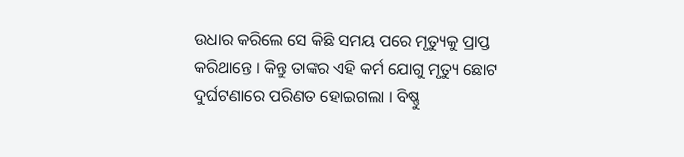ଉଧାର କରିଲେ ସେ କିଛି ସମୟ ପରେ ମୃତ୍ୟୁକୁ ପ୍ରାପ୍ତ କରିଥାନ୍ତେ । କିନ୍ତୁ ତାଙ୍କର ଏହି କର୍ମ ଯୋଗୁ ମୃତ୍ୟୁ ଛୋଟ ଦୁର୍ଘଟଣାରେ ପରିଣତ ହୋଇଗଲା । ବିଷ୍ଣୁ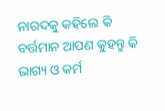ନାରଦକୁ କହିଲେ କି ବର୍ତ୍ତମାନ ଆପଣ କୁହନ୍ତୁ କି ଭାଗ୍ୟ ଓ କର୍ମ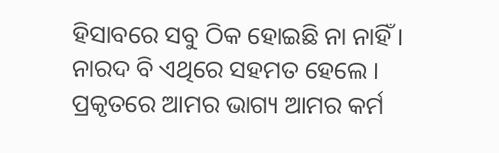ହିସାବରେ ସବୁ ଠିକ ହୋଇଛି ନା ନାହିଁ । ନାରଦ ବି ଏଥିରେ ସହମତ ହେଲେ । ପ୍ରକୃତରେ ଆମର ଭାଗ୍ୟ ଆମର କର୍ମ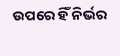ଉପରେ ହିଁ ନିର୍ଭର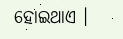ହୋଇଥାଏ ।